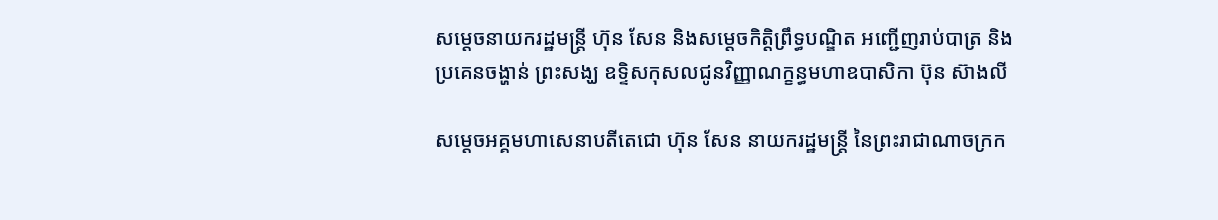សម្តេចនាយករដ្ឋមន្រ្តី ហ៊ុន សែន និងសម្តេចកិត្តិព្រឹទ្ធបណ្ឌិត អញ្ជើញរាប់បាត្រ និងប្រគេនចង្ហាន់ ព្រះសង្ឃ ឧទ្ទិសកុសលជូនវិញ្ញាណក្ខន្ធមហាឧបាសិកា ប៊ុន ស៊ាងលី

សម្តេចអគ្គមហាសេនាបតីតេជោ ហ៊ុន សែន នាយករដ្ឋមន្រ្តី នៃព្រះរាជាណាចក្រក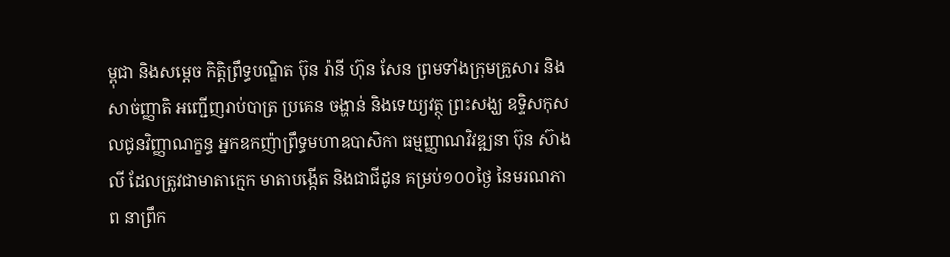ម្ពុជា និងសម្តេច កិត្តិព្រឹទ្ធបណ្ឌិត ប៊ុន រ៉ានី ហ៊ុន សែន ព្រមទាំងក្រុមគ្រួសារ និងសាច់ញ្ញាតិ អញ្ជើញរាប់បាត្រ ប្រគេន ចង្ហាន់ និងទេយ្យវត្ថុ ព្រះសង្ឃ ឧទ្ទិសកុសលជូនវិញ្ញាណក្ខន្ធ អ្នកឧកញ៉ាព្រឹទ្ធមហាឧបាសិកា ធម្មញ្ញាណវិវឌ្ឍនា ប៊ុន ស៊ាងលី ដែលត្រូវជាមាតាក្មេក មាតាបង្កើត និងជាជីដូន គម្រប់១០០ថ្ងៃ នៃមរណភាព នាព្រឹក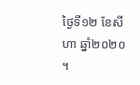ថ្ងៃទី១២ ខែសីហា ឆ្នាំ២០២០ ។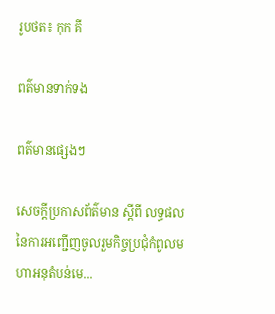រូបថត៖ កុក គី

ពត៌មានទាក់ទង

ពត៌មានផ្សេងៗ

សេចក្តីប្រកាសព័ត៌មាន ស្តីពី លទ្ធផលនៃការអញ្ជើញចូលរួមកិច្ចប្រជុំកំពូលមហាអនុតំបន់មេ...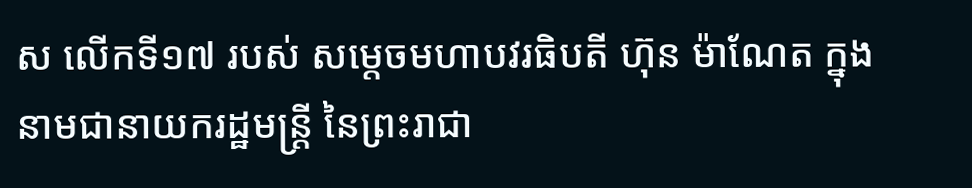ស លើកទី១៧ របស់ សម្តេចមហាបវរធិបតី ហ៊ុន ម៉ាណែត ក្នុងនាមជានាយករដ្ឋមន្ត្រី នៃព្រះរាជា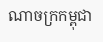ណាចក្រកម្ពុជា